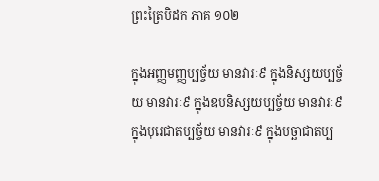ព្រះត្រៃបិដក ភាគ ១០២

ក្នុងអញ្ញមញ្ញប្បច្ច័យ មានវារៈ៩ ក្នុងនិស្សយប្បច្ច័យ មានវារៈ៩ ក្នុងឧបនិស្សយប្បច្ច័យ មានវារៈ៩ ក្នុងបុរេជាតប្បច្ច័យ មានវារៈ៩ ក្នុងបច្ឆាជាតប្ប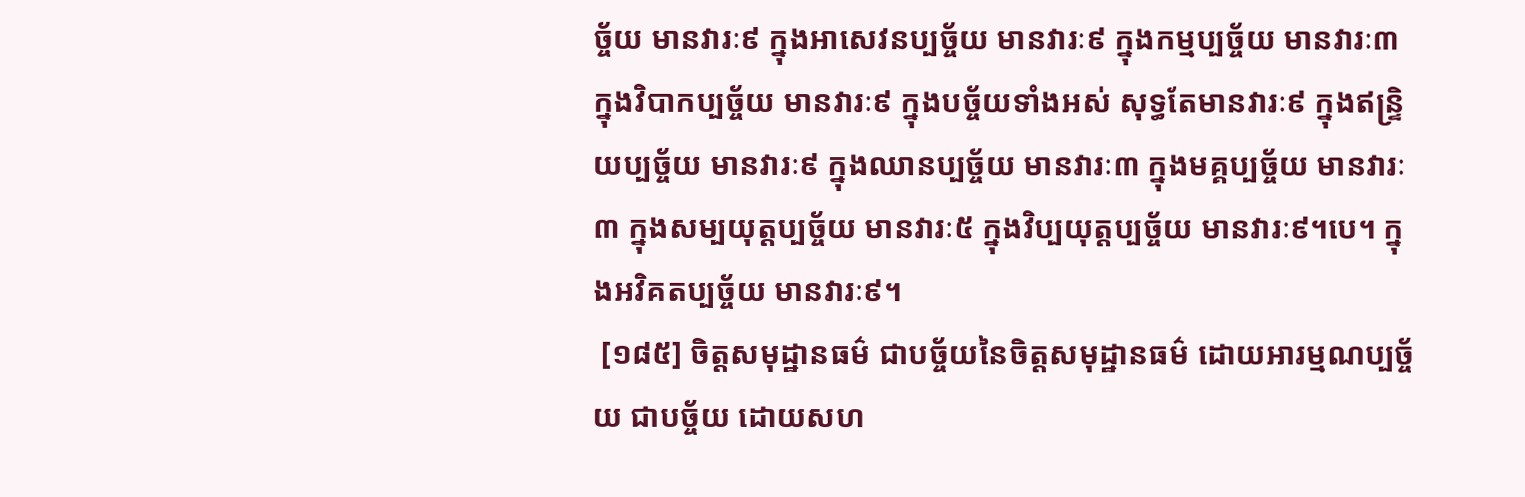ច្ច័យ មានវារៈ៩ ក្នុងអាសេវនប្បច្ច័យ មានវារៈ៩ ក្នុងកម្មប្បច្ច័យ មានវារៈ៣ ក្នុងវិបាកប្បច្ច័យ មានវារៈ៩ ក្នុងបច្ច័យទាំងអស់ សុទ្ធតែមានវារៈ៩ ក្នុងឥន្ទ្រិយប្បច្ច័យ មានវារៈ៩ ក្នុងឈានប្បច្ច័យ មានវារៈ៣ ក្នុងមគ្គប្បច្ច័យ មានវារៈ៣ ក្នុងសម្បយុត្តប្បច្ច័យ មានវារៈ៥ ក្នុងវិប្បយុត្តប្បច្ច័យ មានវារៈ៩។បេ។ ក្នុងអវិគតប្បច្ច័យ មានវារៈ៩។
 [១៨៥] ចិត្តសមុដ្ឋានធម៌ ជាបច្ច័យនៃចិត្តសមុដ្ឋានធម៌ ដោយអារម្មណប្បច្ច័យ ជាបច្ច័យ ដោយសហ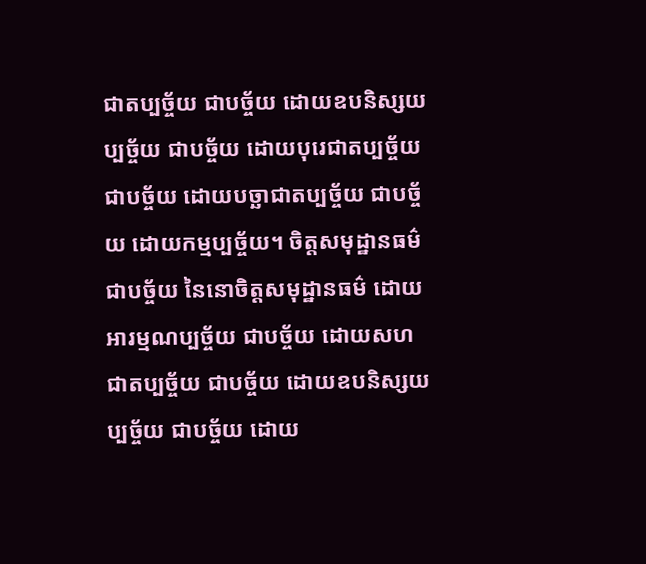ជាតប្បច្ច័យ ជាបច្ច័យ ដោយឧបនិស្សយប្បច្ច័យ ជាបច្ច័យ ដោយបុរេជាតប្បច្ច័យ ជាបច្ច័យ ដោយបច្ឆាជាតប្បច្ច័យ ជាបច្ច័យ ដោយកម្មប្បច្ច័យ។ ចិត្តសមុដ្ឋានធម៌ ជាបច្ច័យ នៃនោចិត្តសមុដ្ឋានធម៌ ដោយអារម្មណប្បច្ច័យ ជាបច្ច័យ ដោយសហជាតប្បច្ច័យ ជាបច្ច័យ ដោយឧបនិស្សយប្បច្ច័យ ជាបច្ច័យ ដោយ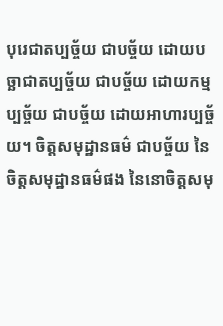បុរេជាតប្បច្ច័យ ជាបច្ច័យ ដោយបច្ឆាជាតប្បច្ច័យ ជាបច្ច័យ ដោយកម្មប្បច្ច័យ ជាបច្ច័យ ដោយអាហារប្បច្ច័យ។ ចិត្តសមុដ្ឋានធម៌ ជាបច្ច័យ នៃចិត្តសមុដ្ឋានធម៌ផង នៃនោចិត្តសមុ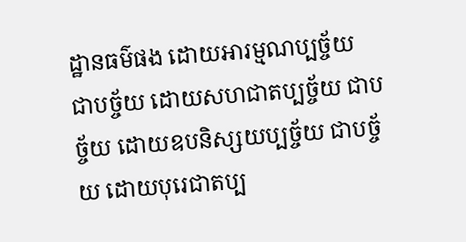ដ្ឋានធម៌ផង ដោយអារម្មណប្បច្ច័យ ជាបច្ច័យ ដោយសហជាតប្បច្ច័យ ជាបច្ច័យ ដោយឧបនិស្សយប្បច្ច័យ ជាបច្ច័យ ដោយបុរេជាតប្ប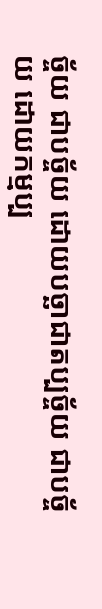ច្ច័យ ជាបច្ច័យ ដោយបច្ឆាជាតប្បច្ច័យ ជាបច្ច័យ ដោយកម្មប្ប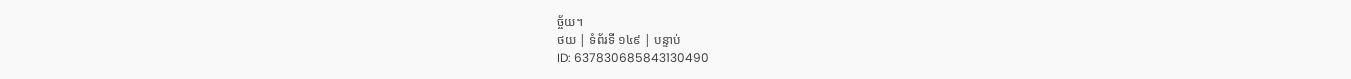ច្ច័យ។
ថយ | ទំព័រទី ១៤៩ | បន្ទាប់
ID: 637830685843130490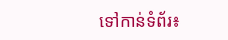ទៅកាន់ទំព័រ៖